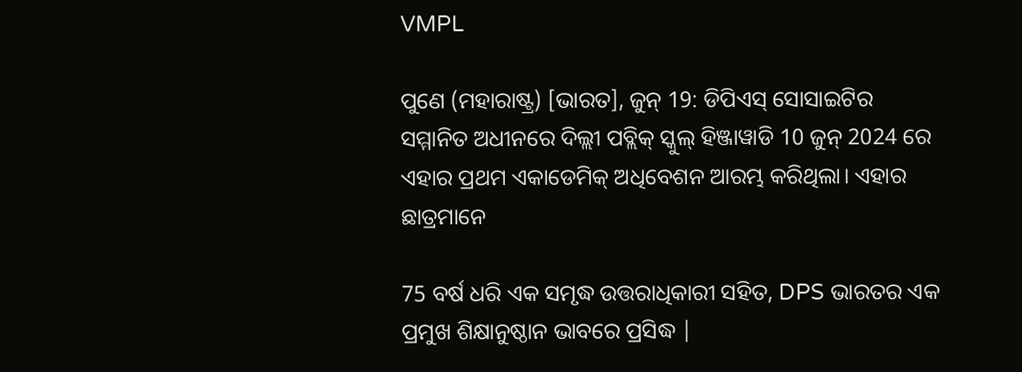VMPL

ପୁଣେ (ମହାରାଷ୍ଟ୍ର) [ଭାରତ], ଜୁନ୍ 19: ଡିପିଏସ୍ ସୋସାଇଟିର ସମ୍ମାନିତ ଅଧୀନରେ ଦିଲ୍ଲୀ ପବ୍ଲିକ୍ ସ୍କୁଲ୍ ହିଞ୍ଜାୱାଡି 10 ଜୁନ୍ 2024 ରେ ଏହାର ପ୍ରଥମ ଏକାଡେମିକ୍ ଅଧିବେଶନ ଆରମ୍ଭ କରିଥିଲା। ଏହାର ଛାତ୍ରମାନେ

75 ବର୍ଷ ଧରି ଏକ ସମୃଦ୍ଧ ଉତ୍ତରାଧିକାରୀ ସହିତ, DPS ଭାରତର ଏକ ପ୍ରମୁଖ ଶିକ୍ଷାନୁଷ୍ଠାନ ଭାବରେ ପ୍ରସିଦ୍ଧ |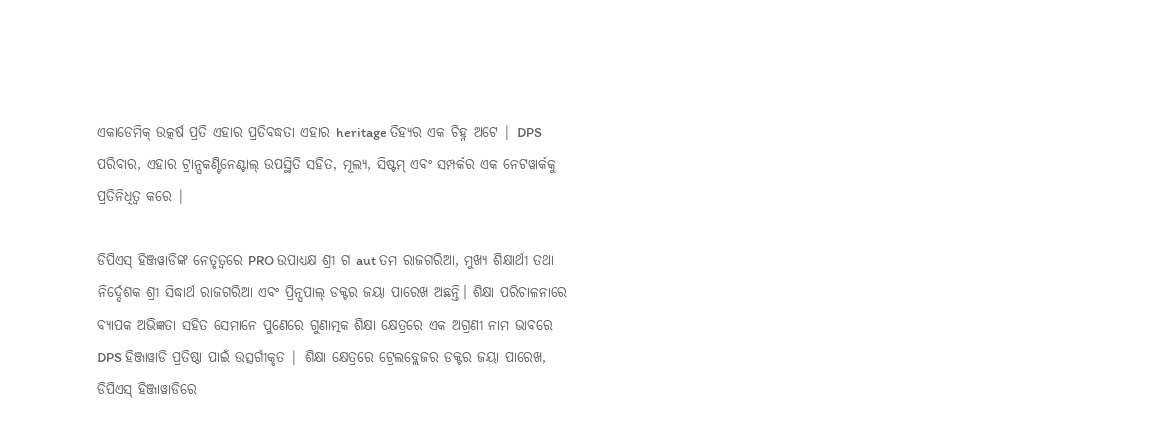ଏକାଡେମିକ୍ ଉତ୍କର୍ଷ ପ୍ରତି ଏହାର ପ୍ରତିବଦ୍ଧତା ଏହାର heritage ତିହ୍ୟର ଏକ ଚିହ୍ନ ଅଟେ | DPS ପରିବାର, ଏହାର ଟ୍ରାନ୍ସକଣ୍ଟିନେଣ୍ଟାଲ୍ ଉପସ୍ଥିତି ସହିତ, ମୂଲ୍ୟ, ସିଷ୍ଟମ୍ ଏବଂ ସମ୍ପର୍କର ଏକ ନେଟୱାର୍କକୁ ପ୍ରତିନିଧିତ୍ୱ କରେ |

ଡିପିଏସ୍ ହିଞ୍ଜୱାଡିଙ୍କ ନେତୃତ୍ୱରେ PRO ଉପାଧ୍ୟକ୍ଷ ଶ୍ରୀ ଗ aut ତମ ରାଜଗରିଆ, ମୁଖ୍ୟ ଶିକ୍ଷାର୍ଥୀ ତଥା ନିର୍ଦ୍ଦେଶକ ଶ୍ରୀ ସିଦ୍ଧାର୍ଥ ରାଜଗରିଆ ଏବଂ ପ୍ରିନ୍ସପାଲ୍ ଡକ୍ଟର ଜୟା ପାରେଖ ଅଛନ୍ତି। ଶିକ୍ଷା ପରିଚାଳନାରେ ବ୍ୟାପକ ଅଭିଜ୍ଞତା ସହିତ ସେମାନେ ପୁଣେରେ ଗୁଣାତ୍ମକ ଶିକ୍ଷା କ୍ଷେତ୍ରରେ ଏକ ଅଗ୍ରଣୀ ନାମ ଭାବରେ DPS ହିଞ୍ଜାୱାଡି ପ୍ରତିଷ୍ଠା ପାଇଁ ଉତ୍ସର୍ଗୀକୃତ | ଶିକ୍ଷା କ୍ଷେତ୍ରରେ ଟ୍ରେଲବ୍ଲେଜର ଡକ୍ଟର ଜୟା ପାରେଖ, ଡିପିଏସ୍ ହିଞ୍ଜାୱାଡିରେ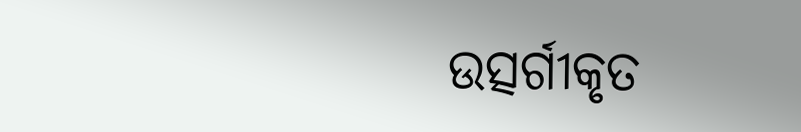ଉତ୍ସର୍ଗୀକୃତ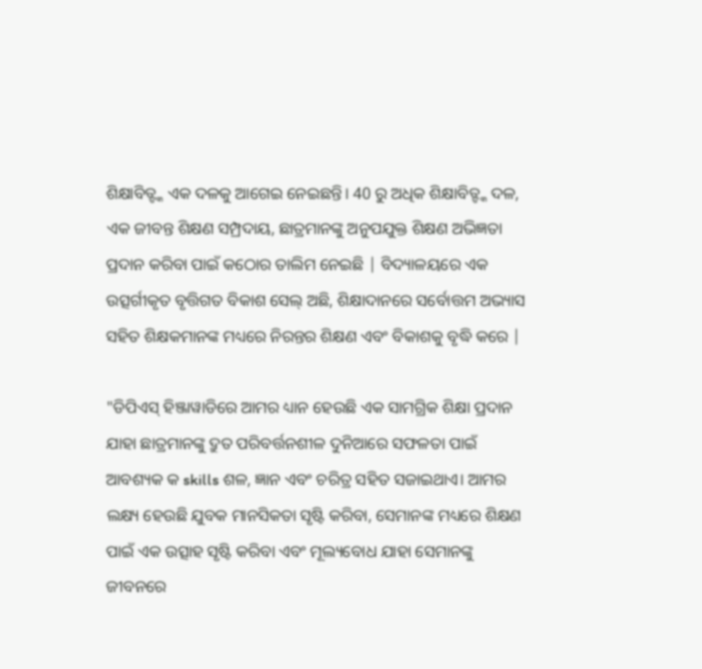ଶିକ୍ଷାବିତ୍ଙ୍କ ଏକ ଦଳକୁ ଆଗେଇ ନେଇଛନ୍ତି। 40 ରୁ ଅଧିକ ଶିକ୍ଷାବିତ୍ଙ୍କ ଦଳ, ଏକ ଜୀବନ୍ତ ଶିକ୍ଷଣ ସମ୍ପ୍ରଦାୟ, ଛାତ୍ରମାନଙ୍କୁ ଅନୁପଯୁକ୍ତ ଶିକ୍ଷଣ ଅଭିଜ୍ଞତା ପ୍ରଦାନ କରିବା ପାଇଁ କଠୋର ତାଲିମ ନେଇଛି | ବିଦ୍ୟାଳୟରେ ଏକ ଉତ୍ସର୍ଗୀକୃତ ବୃତ୍ତିଗତ ବିକାଶ ସେଲ୍ ଅଛି, ଶିକ୍ଷାଦାନରେ ସର୍ବୋତ୍ତମ ଅଭ୍ୟାସ ସହିତ ଶିକ୍ଷକମାନଙ୍କ ମଧ୍ୟରେ ନିରନ୍ତର ଶିକ୍ଷଣ ଏବଂ ବିକାଶକୁ ବୃଦ୍ଧି କରେ |

"ଡିପିଏସ୍ ହିଞ୍ଜାୱାଡିରେ ଆମର ଧ୍ୟାନ ହେଉଛି ଏକ ସାମଗ୍ରିକ ଶିକ୍ଷା ପ୍ରଦାନ ଯାହା ଛାତ୍ରମାନଙ୍କୁ ଦ୍ରୁତ ପରିବର୍ତ୍ତନଶୀଳ ଦୁନିଆରେ ସଫଳତା ପାଇଁ ଆବଶ୍ୟକ କ skills ଶଳ, ଜ୍ଞାନ ଏବଂ ଚରିତ୍ର ସହିତ ସଜାଇଥାଏ। ଆମର ଲକ୍ଷ୍ୟ ହେଉଛି ଯୁବକ ମାନସିକତା ସୃଷ୍ଟି କରିବା, ସେମାନଙ୍କ ମଧ୍ୟରେ ଶିକ୍ଷଣ ପାଇଁ ଏକ ଉତ୍ସାହ ସୃଷ୍ଟି କରିବା ଏବଂ ମୂଲ୍ୟବୋଧ ଯାହା ସେମାନଙ୍କୁ ଜୀବନରେ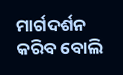ମାର୍ଗଦର୍ଶନ କରିବ ବୋଲି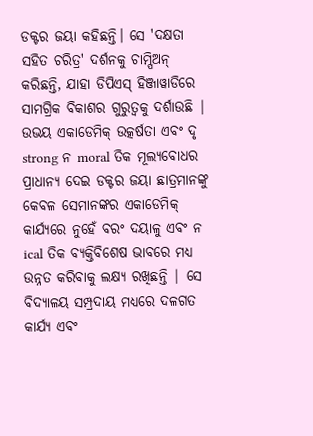ଡକ୍ଟର ଜୟା କହିଛନ୍ତି। ସେ 'ଦକ୍ଷତା ସହିତ ଚରିତ୍ର' ଦର୍ଶନକୁ ଚାମ୍ପିଅନ୍ କରିଛନ୍ତି, ଯାହା ଡିପିଏସ୍ ହିଞ୍ଜାୱାଡିରେ ସାମଗ୍ରିକ ବିକାଶର ଗୁରୁତ୍ୱକୁ ଦର୍ଶାଉଛି | ଉଭୟ ଏକାଡେମିକ୍ ଉତ୍କର୍ଷତା ଏବଂ ଦୃ strong ନ moral ତିକ ମୂଲ୍ୟବୋଧର ପ୍ରାଧାନ୍ୟ ଦେଇ ଡକ୍ଟର ଜୟା ଛାତ୍ରମାନଙ୍କୁ କେବଳ ସେମାନଙ୍କର ଏକାଡେମିକ୍ କାର୍ଯ୍ୟରେ ନୁହେଁ ବରଂ ଦୟାଳୁ ଏବଂ ନ ical ତିକ ବ୍ୟକ୍ତିବିଶେଷ ଭାବରେ ମଧ୍ୟ ଉନ୍ନତ କରିବାକୁ ଲକ୍ଷ୍ୟ ରଖିଛନ୍ତି | ସେ ବିଦ୍ୟାଳୟ ସମ୍ପ୍ରଦାୟ ମଧ୍ୟରେ ଦଳଗତ କାର୍ଯ୍ୟ ଏବଂ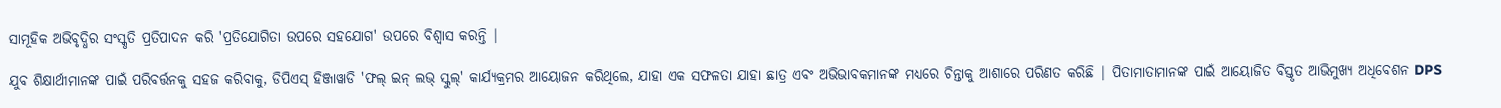ସାମୂହିକ ଅଭିବୃଦ୍ଧିର ସଂସ୍କୃତି ପ୍ରତିପାଦନ କରି 'ପ୍ରତିଯୋଗିତା ଉପରେ ସହଯୋଗ' ଉପରେ ବିଶ୍ୱାସ କରନ୍ତି |

ଯୁବ ଶିକ୍ଷାର୍ଥୀମାନଙ୍କ ପାଇଁ ପରିବର୍ତ୍ତନକୁ ସହଜ କରିବାକୁ, ଡିପିଏସ୍ ହିଞ୍ଜାୱାଡି 'ଫଲ୍ ଇନ୍ ଲଭ୍ ସ୍କୁଲ୍' କାର୍ଯ୍ୟକ୍ରମର ଆୟୋଜନ କରିଥିଲେ, ଯାହା ଏକ ସଫଳତା ଯାହା ଛାତ୍ର ଏବଂ ଅଭିଭାବକମାନଙ୍କ ମଧ୍ୟରେ ଚିନ୍ତାକୁ ଆଶାରେ ପରିଣତ କରିଛି | ପିତାମାତାମାନଙ୍କ ପାଇଁ ଆୟୋଜିତ ବିସ୍ତୃତ ଆଭିମୁଖ୍ୟ ଅଧିବେଶନ DPS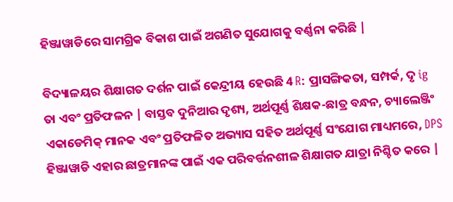ହିଞ୍ଜାୱାଡିରେ ସାମଗ୍ରିକ ବିକାଶ ପାଇଁ ଅଗଣିତ ସୁଯୋଗକୁ ବର୍ଣ୍ଣନା କରିଛି |

ବିଦ୍ୟାଳୟର ଶିକ୍ଷାଗତ ଦର୍ଶନ ପାଇଁ କେନ୍ଦ୍ରୀୟ ହେଉଛି 4 R: ପ୍ରାସଙ୍ଗିକତା, ସମ୍ପର୍କ, ଦୃ ig ତା ଏବଂ ପ୍ରତିଫଳନ | ବାସ୍ତବ ଦୁନିଆର ଦୃଶ୍ୟ, ଅର୍ଥପୂର୍ଣ୍ଣ ଶିକ୍ଷକ-ଛାତ୍ର ବନ୍ଧନ, ଚ୍ୟାଲେଞ୍ଜିଂ ଏକାଡେମିକ୍ ମାନକ ଏବଂ ପ୍ରତିଫଳିତ ଅଭ୍ୟାସ ସହିତ ଅର୍ଥପୂର୍ଣ୍ଣ ସଂଯୋଗ ମାଧ୍ୟମରେ, DPS ହିଞ୍ଜାୱାଡି ଏହାର ଛାତ୍ରମାନଙ୍କ ପାଇଁ ଏକ ପରିବର୍ତ୍ତନଶୀଳ ଶିକ୍ଷାଗତ ଯାତ୍ରା ନିଶ୍ଚିତ କରେ |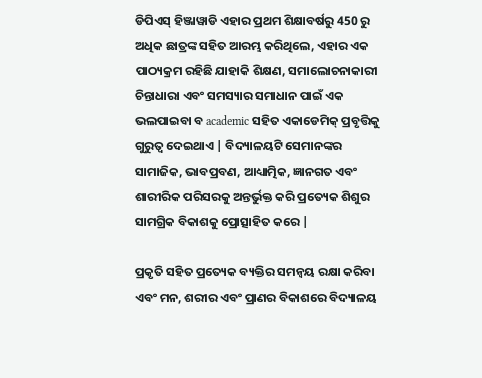ଡିପିଏସ୍ ହିଞ୍ଜାୱାଡି ଏହାର ପ୍ରଥମ ଶିକ୍ଷାବର୍ଷରୁ 450 ରୁ ଅଧିକ ଛାତ୍ରଙ୍କ ସହିତ ଆରମ୍ଭ କରିଥିଲେ, ଏହାର ଏକ ପାଠ୍ୟକ୍ରମ ରହିଛି ଯାହାକି ଶିକ୍ଷଣ, ସମାଲୋଚନାକାରୀ ଚିନ୍ତାଧାରା ଏବଂ ସମସ୍ୟାର ସମାଧାନ ପାଇଁ ଏକ ଭଲପାଇବା ବ academic ସହିତ ଏକାଡେମିକ୍ ପ୍ରବୃତ୍ତିକୁ ଗୁରୁତ୍ୱ ଦେଇଥାଏ | ବିଦ୍ୟାଳୟଟି ସେମାନଙ୍କର ସାମାଜିକ, ଭାବପ୍ରବଣ, ଆଧ୍ୟାତ୍ମିକ, ଜ୍ଞାନଗତ ଏବଂ ଶାରୀରିକ ପରିସରକୁ ଅନ୍ତର୍ଭୁକ୍ତ କରି ପ୍ରତ୍ୟେକ ଶିଶୁର ସାମଗ୍ରିକ ବିକାଶକୁ ପ୍ରୋତ୍ସାହିତ କରେ |

ପ୍ରକୃତି ସହିତ ପ୍ରତ୍ୟେକ ବ୍ୟକ୍ତିର ସମନ୍ୱୟ ରକ୍ଷା କରିବା ଏବଂ ମନ, ଶରୀର ଏବଂ ପ୍ରାଣର ବିକାଶରେ ବିଦ୍ୟାଳୟ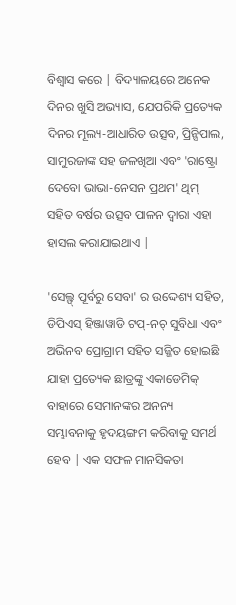ବିଶ୍ୱାସ କରେ | ବିଦ୍ୟାଳୟରେ ଅନେକ ଦିନର ଖୁସି ଅଭ୍ୟାସ, ଯେପରିକି ପ୍ରତ୍ୟେକ ଦିନର ମୂଲ୍ୟ-ଆଧାରିତ ଉତ୍ସବ, ପ୍ରିନ୍ସିପାଲ, ସାମୁରଜାଙ୍କ ସହ ଜଳଖିଆ ଏବଂ 'ରାଷ୍ଟ୍ରୋ ଦେବୋ ଭାଭା-ନେସନ ପ୍ରଥମ' ଥିମ୍ ସହିତ ବର୍ଷର ଉତ୍ସବ ପାଳନ ଦ୍ୱାରା ଏହା ହାସଲ କରାଯାଇଥାଏ |

'ସେଲ୍ଫ୍ ପୂର୍ବରୁ ସେବା' ର ଉଦ୍ଦେଶ୍ୟ ସହିତ, ଡିପିଏସ୍ ହିଞ୍ଜାୱାଡି ଟପ୍-ନଚ୍ ସୁବିଧା ଏବଂ ଅଭିନବ ପ୍ରୋଗ୍ରାମ ସହିତ ସଜ୍ଜିତ ହୋଇଛି ଯାହା ପ୍ରତ୍ୟେକ ଛାତ୍ରଙ୍କୁ ଏକାଡେମିକ୍ ବାହାରେ ସେମାନଙ୍କର ଅନନ୍ୟ ସମ୍ଭାବନାକୁ ହୃଦୟଙ୍ଗମ କରିବାକୁ ସମର୍ଥ ହେବ | ଏକ ସଫଳ ମାନସିକତା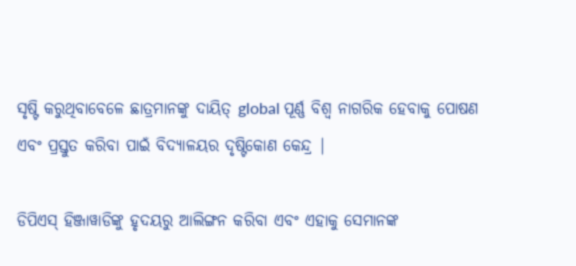ସୃଷ୍ଟି କରୁଥିବାବେଳେ ଛାତ୍ରମାନଙ୍କୁ ଦାୟିତ୍ global ପୂର୍ଣ୍ଣ ବିଶ୍ୱ ନାଗରିକ ହେବାକୁ ପୋଷଣ ଏବଂ ପ୍ରସ୍ତୁତ କରିବା ପାଇଁ ବିଦ୍ୟାଳୟର ଦୃଷ୍ଟିକୋଣ କେନ୍ଦ୍ର |

ଡିପିଏସ୍ ହିଞ୍ଜାୱାଡିଙ୍କୁ ହୃଦୟରୁ ଆଲିଙ୍ଗନ କରିବା ଏବଂ ଏହାକୁ ସେମାନଙ୍କ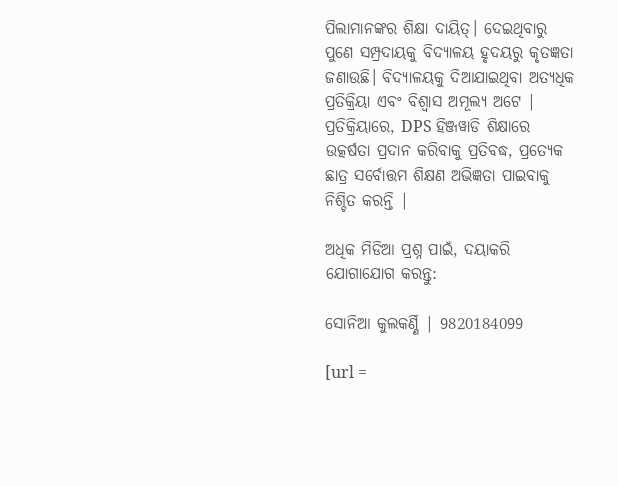ପିଲାମାନଙ୍କର ଶିକ୍ଷା ଦାୟିତ୍। ଦେଇଥିବାରୁ ପୁଣେ ସମ୍ପ୍ରଦାୟକୁ ବିଦ୍ୟାଳୟ ହୃଦୟରୁ କୃତଜ୍ଞତା ଜଣାଉଛି। ବିଦ୍ୟାଳୟକୁ ଦିଆଯାଇଥିବା ଅତ୍ୟଧିକ ପ୍ରତିକ୍ରିୟା ଏବଂ ବିଶ୍ୱାସ ଅମୂଲ୍ୟ ଅଟେ | ପ୍ରତିକ୍ରିୟାରେ, DPS ହିଞ୍ଜୱାଡି ଶିକ୍ଷାରେ ଉତ୍କର୍ଷତା ପ୍ରଦାନ କରିବାକୁ ପ୍ରତିବଦ୍ଧ, ପ୍ରତ୍ୟେକ ଛାତ୍ର ସର୍ବୋତ୍ତମ ଶିକ୍ଷଣ ଅଭିଜ୍ଞତା ପାଇବାକୁ ନିଶ୍ଚିତ କରନ୍ତି |

ଅଧିକ ମିଡିଆ ପ୍ରଶ୍ନ ପାଇଁ, ଦୟାକରି ଯୋଗାଯୋଗ କରନ୍ତୁ:

ସୋନିଆ କୁଲକର୍ଣ୍ଣି | 9820184099

[url =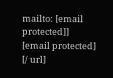mailto: [email protected]] [email protected] [/ url]